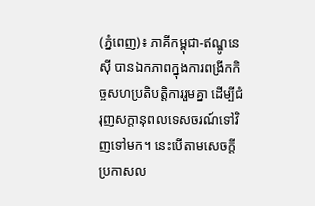(ភ្នំពេញ)៖ ភាគីកម្ពុជា-ឥណ្ឌូនេស៊ី បានឯកភាពក្នុងការពង្រីកកិច្ចសហប្រតិបត្តិការរួមគ្នា ដើម្បីជំរុញសក្តានុពលទេសចរណ៍ទៅវិញទៅមក។ នេះបើតាមសេចក្តីប្រកាសល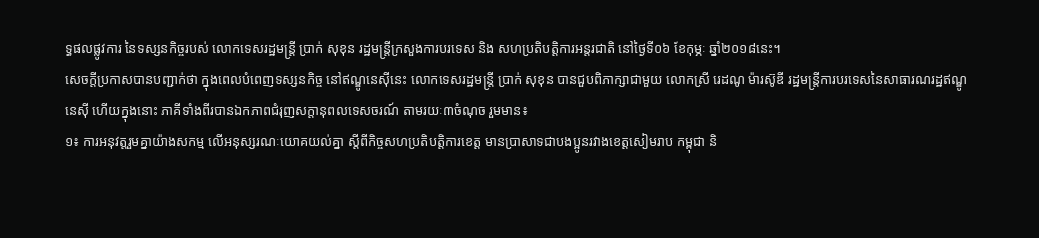ទ្ធផលផ្លូវការ នៃទស្សនកិច្ចរបស់ លោកទេសរដ្ឋមន្រ្តី ប្រាក់ សុខុន រដ្ឋមន្រ្តីក្រសួងការបរទេស និង សហប្រតិបត្តិការអន្តរជាតិ នៅថ្ងៃទី០៦ ខែកុម្ភៈ ឆ្នាំ២០១៨នេះ។
សេចក្តីប្រកាសបានបញ្ជាក់ថា ក្នុងពេលបំពេញទស្សនកិច្ច នៅឥណ្ឌូនេស៊ីនេះ លោកទេសរដ្ឋមន្រ្តី ប្រាក់ សុខុន បានជួបពិភាក្សាជាមួយ លោកស្រី រេដណូ ម៉ារស៊ូឌី រដ្ឋមន្រ្តីការបរទេសនៃសាធារណរដ្ឋឥណ្ឌូនេស៊ី ហើយក្នុងនោះ ភាគីទាំងពីរបានឯកភាពជំរុញសក្តានុពលទេសចរណ៍ តាមរយៈ៣ចំណុច រួមមាន៖
១៖ ការអនុវត្តរួមគ្នាយ៉ាងសកម្ម លើអនុស្សរណៈយោគយល់គ្នា ស្ដីពីកិច្ចសហប្រតិបត្តិការខេត្ត មានប្រាសាទជាបងប្អូនរវាងខេត្តសៀមរាប កម្ពុជា និ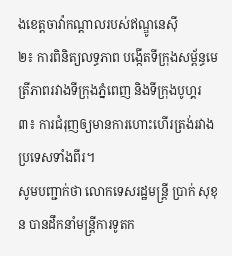ងខេត្តចាវ៉ាកណ្ដាលរបស់ឥណ្ឌូនេស៊ី
២៖ ការពិនិត្យលទ្ធភាព បង្កើតទីក្រុងសម្ព័ន្ធមេត្រីភាពរវាងទីក្រុងភ្នំពេញ និងទីក្រុងបូហ្គរ
៣៖ ការជំរុញឲ្យមានការហោះហើរត្រង់រវាងប្រទេសទាំងពីរ។
សូមបញ្ជាក់ថា លោកទេសរដ្ឋមន្រ្តី ប្រាក់ សុខុន បានដឹកនាំមន្រ្តីការទូតក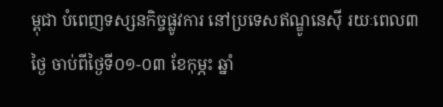ម្ពុជា បំពេញទស្សនកិច្ចផ្លូវការ នៅប្រទេសឥណ្ឌូនេស៊ី រយៈពេល៣ថ្ងៃ ចាប់ពីថ្ងៃទី០១-០៣ ខែកុម្ភះ ឆ្នាំ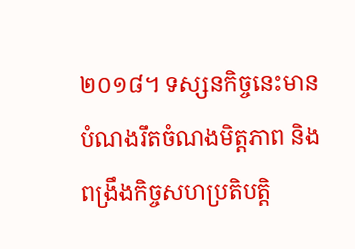២០១៨។ ទស្សនកិច្ចនេះមានបំណងរឹតចំណងមិត្តភាព និងពង្រឹងកិច្ចសហប្រតិបតិ្ត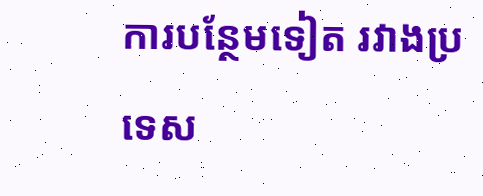ការបន្ថែមទៀត រវាងប្រទេស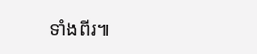ទាំងពីរ៕